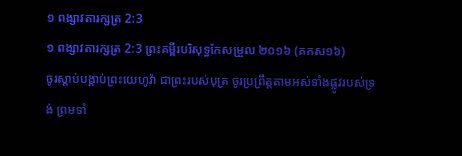១ ពង្សាវតារក្សត្រ 2:3
១ ពង្សាវតារក្សត្រ 2:3 ព្រះគម្ពីរបរិសុទ្ធកែសម្រួល ២០១៦ (គកស១៦)
ចូរស្ដាប់បង្គាប់ព្រះយេហូវ៉ា ជាព្រះរបស់បុត្រ ចូរប្រព្រឹត្តតាមអស់ទាំងផ្លូវរបស់ទ្រង់ ព្រមទាំ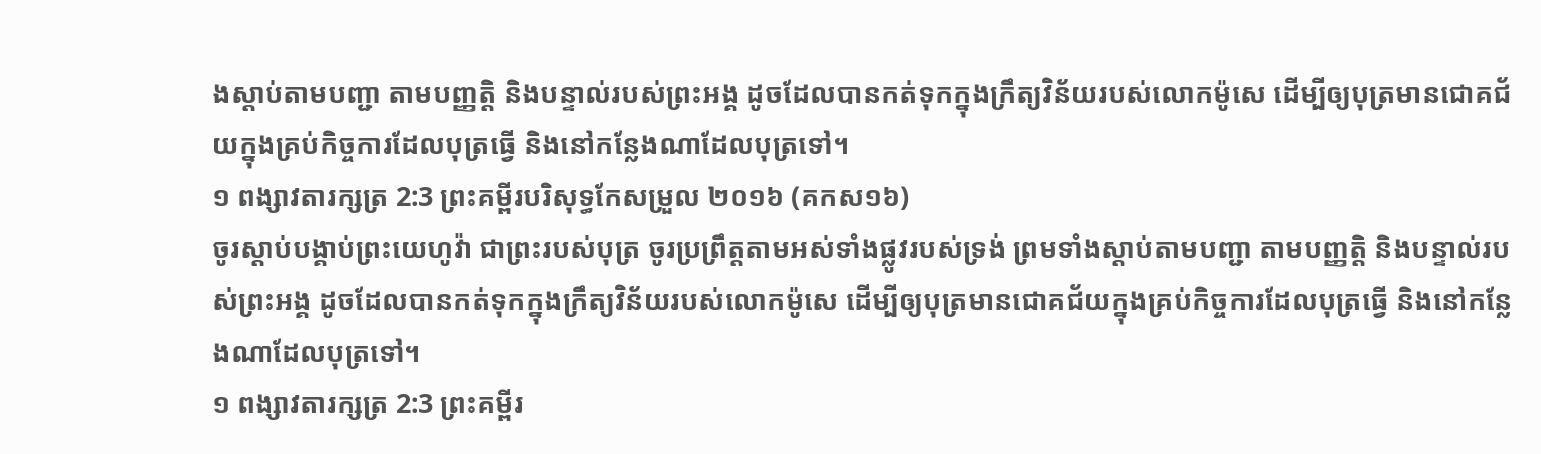ងស្ដាប់តាមបញ្ជា តាមបញ្ញត្តិ និងបន្ទាល់របស់ព្រះអង្គ ដូចដែលបានកត់ទុកក្នុងក្រឹត្យវិន័យរបស់លោកម៉ូសេ ដើម្បីឲ្យបុត្រមានជោគជ័យក្នុងគ្រប់កិច្ចការដែលបុត្រធ្វើ និងនៅកន្លែងណាដែលបុត្រទៅ។
១ ពង្សាវតារក្សត្រ 2:3 ព្រះគម្ពីរបរិសុទ្ធកែសម្រួល ២០១៦ (គកស១៦)
ចូរស្ដាប់បង្គាប់ព្រះយេហូវ៉ា ជាព្រះរបស់បុត្រ ចូរប្រព្រឹត្តតាមអស់ទាំងផ្លូវរបស់ទ្រង់ ព្រមទាំងស្ដាប់តាមបញ្ជា តាមបញ្ញត្តិ និងបន្ទាល់របស់ព្រះអង្គ ដូចដែលបានកត់ទុកក្នុងក្រឹត្យវិន័យរបស់លោកម៉ូសេ ដើម្បីឲ្យបុត្រមានជោគជ័យក្នុងគ្រប់កិច្ចការដែលបុត្រធ្វើ និងនៅកន្លែងណាដែលបុត្រទៅ។
១ ពង្សាវតារក្សត្រ 2:3 ព្រះគម្ពីរ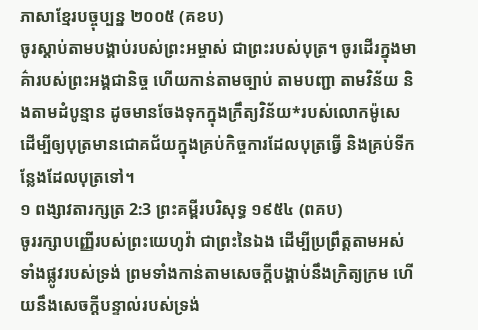ភាសាខ្មែរបច្ចុប្បន្ន ២០០៥ (គខប)
ចូរស្ដាប់តាមបង្គាប់របស់ព្រះអម្ចាស់ ជាព្រះរបស់បុត្រ។ ចូរដើរក្នុងមាគ៌ារបស់ព្រះអង្គជានិច្ច ហើយកាន់តាមច្បាប់ តាមបញ្ជា តាមវិន័យ និងតាមដំបូន្មាន ដូចមានចែងទុកក្នុងក្រឹត្យវិន័យ*របស់លោកម៉ូសេ ដើម្បីឲ្យបុត្រមានជោគជ័យក្នុងគ្រប់កិច្ចការដែលបុត្រធ្វើ និងគ្រប់ទីកន្លែងដែលបុត្រទៅ។
១ ពង្សាវតារក្សត្រ 2:3 ព្រះគម្ពីរបរិសុទ្ធ ១៩៥៤ (ពគប)
ចូររក្សាបញ្ញើរបស់ព្រះយេហូវ៉ា ជាព្រះនៃឯង ដើម្បីប្រព្រឹត្តតាមអស់ទាំងផ្លូវរបស់ទ្រង់ ព្រមទាំងកាន់តាមសេចក្ដីបង្គាប់នឹងក្រិត្យក្រម ហើយនឹងសេចក្ដីបន្ទាល់របស់ទ្រង់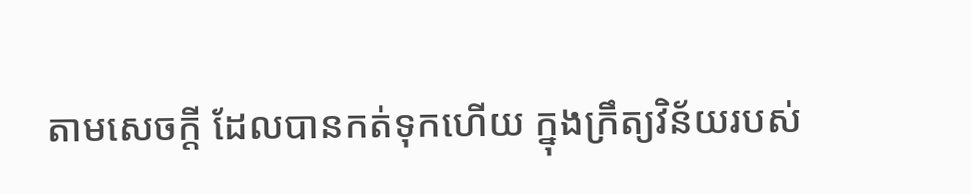តាមសេចក្ដី ដែលបានកត់ទុកហើយ ក្នុងក្រឹត្យវិន័យរបស់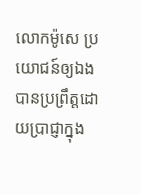លោកម៉ូសេ ប្រយោជន៍ឲ្យឯងបានប្រព្រឹត្តដោយប្រាជ្ញាក្នុង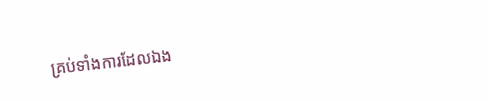គ្រប់ទាំងការដែលឯង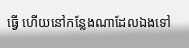ធ្វើ ហើយនៅកន្លែងណាដែលឯងទៅ